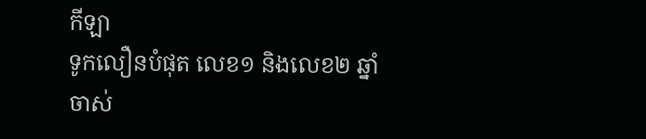កីឡា
ទូកលឿនបំផុត លេខ១ និងលេខ២ ឆ្នាំចាស់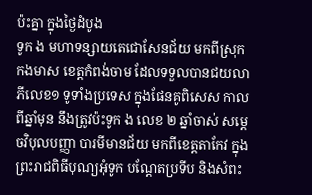ប៉ះគ្នា ក្នុងថ្ងៃដំបូង
ទូក ង មហាទន្សាយតេជោសែនជ័យ មកពីស្រុកកងមាស ខេត្តកំពង់ចាម ដែលទទួលបានជយលាភីលេខ១ ទូទាំងប្រទេស ក្នុងផែនគូពិសេស កាលពីឆ្នាំមុន នឹងត្រូវប៉ះទូក ង លេខ ២ ឆ្នាំចាស់ សម្ដេចវិបុលបញ្ញា បារមីមានជ័យ មកពីខេត្តតាកែវ ក្នុងព្រះរាជពិធីបុណ្យអុំទូក បណ្ដែតប្រទីប និងសំពះ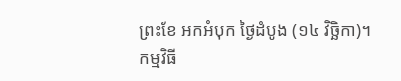ព្រះខែ អកអំបុក ថ្ងៃដំបូង (១៤ វិច្ឆិកា)។
កម្មវិធី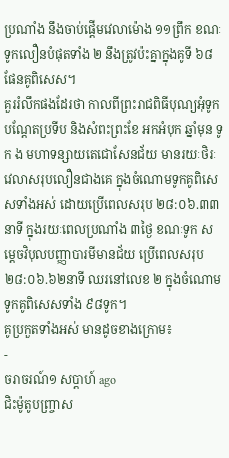ប្រណាំង នឹងចាប់ផ្ដើមវេលាម៉ោង ១១ព្រឹក ខណៈទូកលឿនបំផុតទាំង ២ នឹងត្រូវប៉ះគ្នាក្នុងគូទី ៦៨ ផែនគូពិសេស។
គួររំលឹកផងដែរថា កាលពីព្រះរាជពិធីបុណ្យអុំទូក បណ្ដែតប្រទីប និងសំពះព្រះខែ អកអំបុក ឆ្នាំមុន ទូក ង មហាទន្សាយតេជោសែនជ័យ មានរយៈថិរៈវេលាសរុបលឿនជាងគេ ក្នុងចំណោមទូកគូពិសេសទាំងអស់ ដោយប្រើពេលសរុប ២៨:០៦.៣៣នាទី ក្នុងរយៈពេលប្រណាំង ៣ថ្ងៃ ខណៈទូក សម្តេចវិបុលបញ្ញាបារមីមានជ័យ ប្រើពេលសរុប ២៨:០៦.៦២នាទី ឈរនៅលេខ ២ ក្នុងចំណោមទូកគូពិសេសទាំង ៩៨ទូក។
គូប្រកួតទាំងអស់ មានដូចខាងក្រោម៖
-
ចរាចរណ៍១ សប្តាហ៍ ago
ជិះម៉ូតូបញ្ច្រាស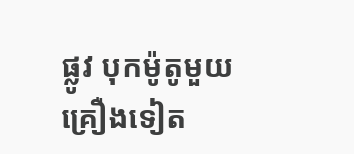ផ្លូវ បុកម៉ូតូមួយគ្រឿងទៀត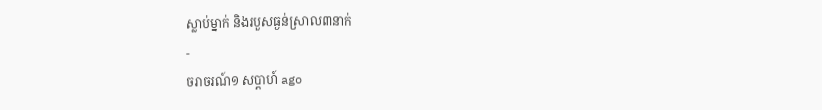ស្លាប់ម្នាក់ និងរបួសធ្ងន់ស្រាល៣នាក់
-
ចរាចរណ៍១ សប្តាហ៍ ago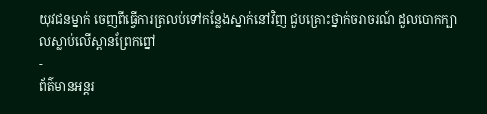យុវជនម្នាក់ ចេញពីធ្វើការត្រលប់ទៅកន្លែងស្នាក់នៅវិញ ជួបគ្រោះថ្នាក់ចរាចរណ៍ ដួលបោកក្បាលស្លាប់លើស្ពានព្រែកព្នៅ
-
ព័ត៌មានអន្ដរ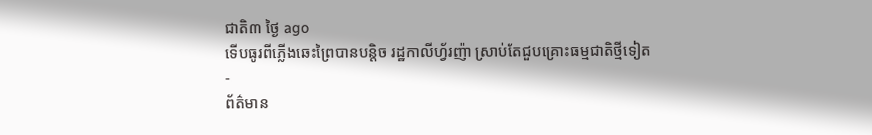ជាតិ៣ ថ្ងៃ ago
ទើបធូរពីភ្លើងឆេះព្រៃបានបន្តិច រដ្ឋកាលីហ្វ័រញ៉ា ស្រាប់តែជួបគ្រោះធម្មជាតិថ្មីទៀត
-
ព័ត៌មាន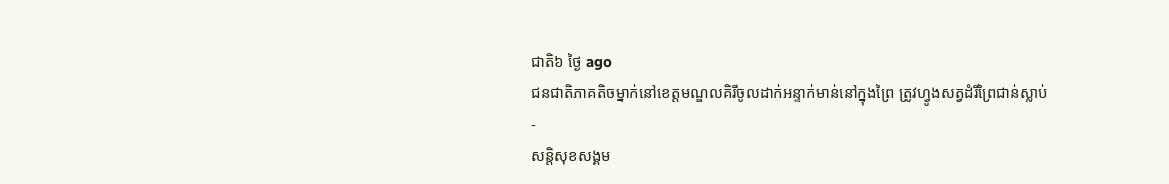ជាតិ៦ ថ្ងៃ ago
ជនជាតិភាគតិចម្នាក់នៅខេត្តមណ្ឌលគិរីចូលដាក់អន្ទាក់មាន់នៅក្នុងព្រៃ ត្រូវហ្វូងសត្វដំរីព្រៃជាន់ស្លាប់
-
សន្តិសុខសង្គម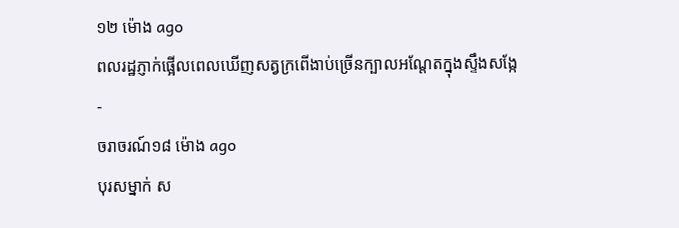១២ ម៉ោង ago
ពលរដ្ឋភ្ញាក់ផ្អើលពេលឃើញសត្វក្រពើងាប់ច្រើនក្បាលអណ្ដែតក្នុងស្ទឹងសង្កែ
-
ចរាចរណ៍១៨ ម៉ោង ago
បុរសម្នាក់ ស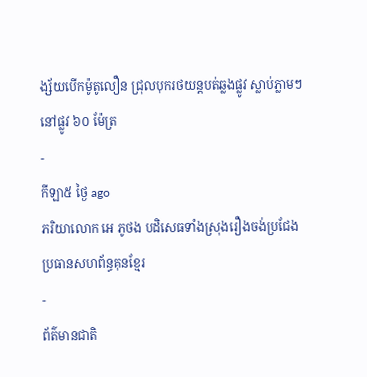ង្ស័យបើកម៉ូតូលឿន ជ្រុលបុករថយន្តបត់ឆ្លងផ្លូវ ស្លាប់ភ្លាមៗ នៅផ្លូវ ៦០ ម៉ែត្រ
-
កីឡា៥ ថ្ងៃ ago
ភរិយាលោក អេ ភូថង បដិសេធទាំងស្រុងរឿងចង់ប្រជែងប្រធានសហព័ន្ធគុនខ្មែរ
-
ព័ត៌មានជាតិ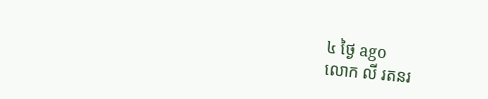៤ ថ្ងៃ ago
លោក លី រតនរ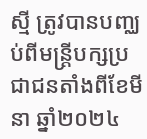ស្មី ត្រូវបានបញ្ឈប់ពីមន្ត្រីបក្សប្រជាជនតាំងពីខែមីនា ឆ្នាំ២០២៤